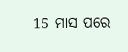15 ମାସ ପରେ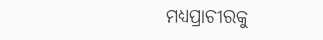ମଧ୍ୟପ୍ରାଚୀରକୁ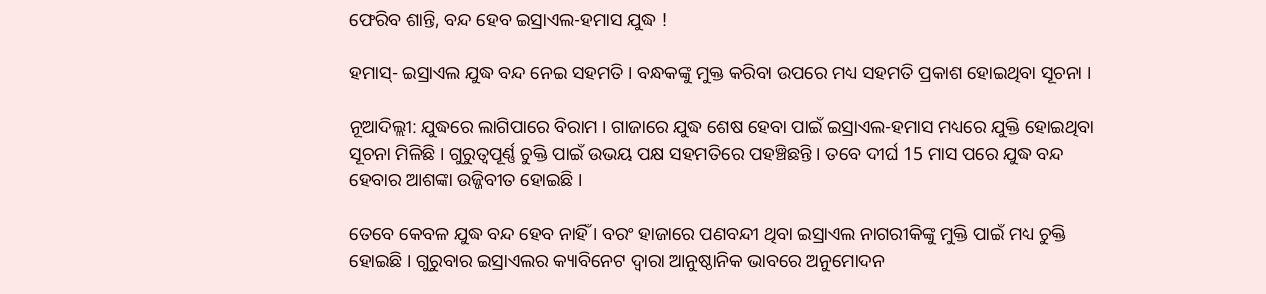ଫେରିବ ଶାନ୍ତି, ବନ୍ଦ ହେବ ଇସ୍ରାଏଲ-ହମାସ ଯୁଦ୍ଧ !

ହମାସ୍‌- ଇସ୍ରାଏଲ ଯୁଦ୍ଧ ବନ୍ଦ ନେଇ ସହମତି । ବନ୍ଧକଙ୍କୁ ମୁକ୍ତ କରିବା ଉପରେ ମଧ୍ୟ ସହମତି ପ୍ରକାଶ ହୋଇଥିବା ସୂଚନା ।

ନୂଆଦିଲ୍ଲୀ: ଯୁଦ୍ଧରେ ଲାଗିପାରେ ବିରାମ । ଗାଜାରେ ଯୁଦ୍ଧ ଶେଷ ହେବା ପାଇଁ ଇସ୍ରାଏଲ-ହମାସ ମଧ୍ୟରେ ଯୁକ୍ତି ହୋଇଥିବା ସୂଚନା ମିଳିଛି । ଗୁରୁତ୍ବପୂର୍ଣ୍ଣ ଚୁକ୍ତି ପାଇଁ ଉଭୟ ପକ୍ଷ ସହମତିରେ ପହଞ୍ଚିଛନ୍ତି । ତବେ ଦୀର୍ଘ 15 ମାସ ପରେ ଯୁଦ୍ଧ ବନ୍ଦ ହେବାର ଆଶଙ୍କା ଉଜ୍ଜିବୀତ ହୋଇଛି ।

ତେବେ କେବଳ ଯୁଦ୍ଧ ବନ୍ଦ ହେବ ନାହିଁ । ବରଂ ହାଜାରେ ପଣବନ୍ଦୀ ଥିବା ଇସ୍ରାଏଲ ନାଗରୀକିଙ୍କୁ ମୁକ୍ତି ପାଇଁ ମଧ୍ୟ ଚୁକ୍ତି ହୋଇଛି । ଗୁରୁବାର ଇସ୍ରାଏଲର କ୍ୟାବିନେଟ ଦ୍ୱାରା ଆନୁଷ୍ଠାନିକ ଭାବରେ ଅନୁମୋଦନ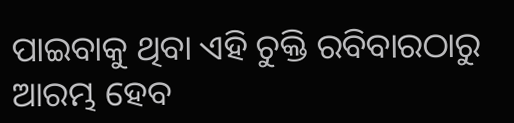ପାଇବାକୁ ଥିବା ଏହି ଚୁକ୍ତି ରବିବାରଠାରୁ ଆରମ୍ଭ ହେବ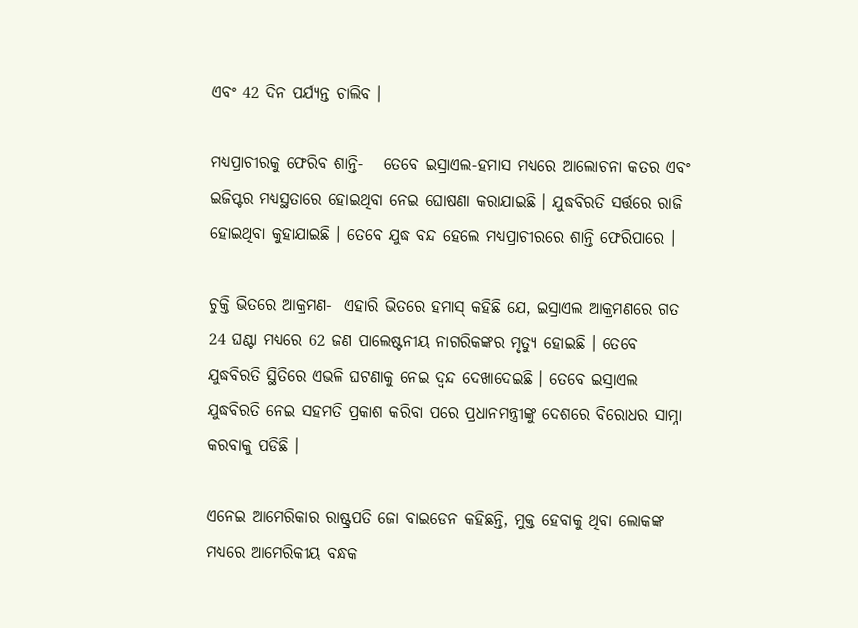ଏବଂ 42 ଦିନ ପର୍ଯ୍ୟନ୍ତ ଚାଲିବ ।

ମଧ୍ୟପ୍ରାଚୀରକୁ ଫେରିବ ଶାନ୍ତି-   ତେବେ ଇସ୍ରାଏଲ-ହମାସ ମଧ୍ୟରେ ଆଲୋଚନା କତର ଏବଂ ଇଜିପ୍ଟର ମଧ୍ୟସ୍ଥତାରେ ହୋଇଥିବା ନେଇ ଘୋଷଣା କରାଯାଇଛି । ଯୁଦ୍ଧବିରତି ସର୍ତ୍ତରେ ରାଜି ହୋଇଥିବା କୁହାଯାଇଛି । ତେବେ ଯୁଦ୍ଧ ବନ୍ଦ ହେଲେ ମଧ୍ୟପ୍ରାଚୀରରେ ଶାନ୍ତି ଫେରିପାରେ ।

ଚୁକ୍ତି ଭିତରେ ଆକ୍ରମଣ-  ଏହାରି ଭିତରେ ହମାସ୍ କହିଛି ଯେ, ଇସ୍ରାଏଲ ଆକ୍ରମଣରେ ଗତ 24 ଘଣ୍ଟା ମଧ୍ୟରେ 62 ଜଣ ପାଲେଷ୍ଟନୀୟ ନାଗରିକଙ୍କର ମୃତ୍ୟୁ ହୋଇଛି । ତେବେ ଯୁଦ୍ଧବିରତି ସ୍ଥିତିରେ ଏଭଳି ଘଟଣାକୁ ନେଇ ଦ୍ବନ୍ଦ ଦେଖାଦେଇଛି । ତେବେ ଇସ୍ରାଏଲ ଯୁଦ୍ଧବିରତି ନେଇ ସହମତି ପ୍ରକାଶ କରିବା ପରେ ପ୍ରଧାନମନ୍ତ୍ରୀଙ୍କୁ ଦେଶରେ ବିରୋଧର ସାମ୍ନା କରବାକୁ ପଡିଛି ।

ଏନେଇ ଆମେରିକାର ରାଷ୍ଟ୍ରପତି ଜୋ ବାଇଡେନ କହିଛନ୍ତି, ମୁକ୍ତ ହେବାକୁ ଥିବା ଲୋକଙ୍କ ମଧ୍ୟରେ ଆମେରିକୀୟ ବନ୍ଧକ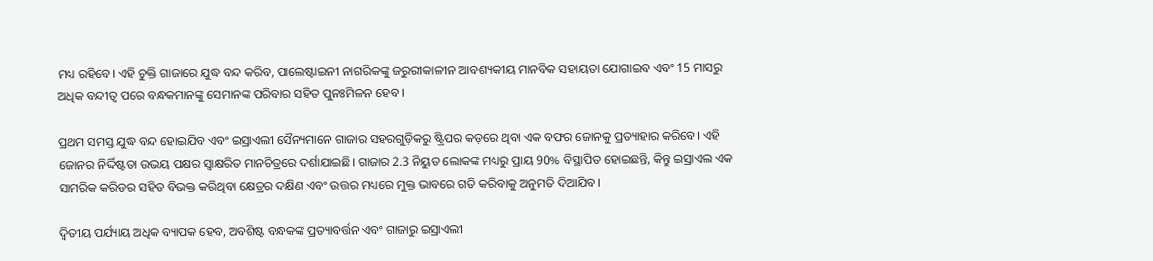ମଧ୍ୟ ରହିବେ। ଏହି ଚୁକ୍ତି ଗାଜାରେ ଯୁଦ୍ଧ ବନ୍ଦ କରିବ, ପାଲେଷ୍ଟାଇନୀ ନାଗରିକଙ୍କୁ ଜରୁରୀକାଳୀନ ଆବଶ୍ୟକୀୟ ମାନବିକ ସହାୟତା ଯୋଗାଇବ ଏବଂ 15 ମାସରୁ ଅଧିକ ବନ୍ଦୀତ୍ୱ ପରେ ବନ୍ଧକମାନଙ୍କୁ ସେମାନଙ୍କ ପରିବାର ସହିତ ପୁନଃମିଳନ ହେବ ।

ପ୍ରଥମ ସମସ୍ତ ଯୁଦ୍ଧ ବନ୍ଦ ହୋଇଯିବ ଏବଂ ଇସ୍ରାଏଲୀ ସୈନ୍ୟମାନେ ଗାଜାର ସହରଗୁଡ଼ିକରୁ ଷ୍ଟ୍ରିପର କଡ଼ରେ ଥିବା ଏକ ବଫର ଜୋନକୁ ପ୍ରତ୍ୟାହାର କରିବେ। ଏହି ଜୋନର ନିର୍ଦ୍ଦିଷ୍ଟତା ଉଭୟ ପକ୍ଷର ସ୍ୱାକ୍ଷରିତ ମାନଚିତ୍ରରେ ଦର୍ଶାଯାଇଛି। ଗାଜାର 2.3 ନିୟୁତ ଲୋକଙ୍କ ମଧ୍ୟରୁ ପ୍ରାୟ 90% ବିସ୍ଥାପିତ ହୋଇଛନ୍ତି, କିନ୍ତୁ ଇସ୍ରାଏଲ ଏକ ସାମରିକ କରିଡର ସହିତ ବିଭକ୍ତ କରିଥିବା କ୍ଷେତ୍ରର ଦକ୍ଷିଣ ଏବଂ ଉତ୍ତର ମଧ୍ୟରେ ମୁକ୍ତ ଭାବରେ ଗତି କରିବାକୁ ଅନୁମତି ଦିଆଯିବ।

ଦ୍ୱିତୀୟ ପର୍ଯ୍ୟାୟ ଅଧିକ ବ୍ୟାପକ ହେବ, ଅବଶିଷ୍ଟ ବନ୍ଧକଙ୍କ ପ୍ରତ୍ୟାବର୍ତ୍ତନ ଏବଂ ଗାଜାରୁ ଇସ୍ରାଏଲୀ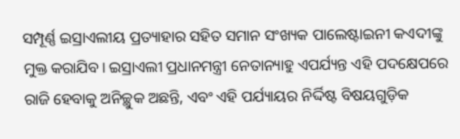ସମ୍ପୂର୍ଣ୍ଣ ଇସ୍ରାଏଲୀୟ ପ୍ରତ୍ୟାହାର ସହିତ ସମାନ ସଂଖ୍ୟକ ପାଲେଷ୍ଟାଇନୀ କଏଦୀଙ୍କୁ ମୁକ୍ତ କରାଯିବ। ଇସ୍ରାଏଲୀ ପ୍ରଧାନମନ୍ତ୍ରୀ ନେତାନ୍ୟାହୁ ଏପର୍ଯ୍ୟନ୍ତ ଏହି ପଦକ୍ଷେପରେ ରାଜି ହେବାକୁ ଅନିଚ୍ଛୁକ ଅଛନ୍ତି, ଏବଂ ଏହି ପର୍ଯ୍ୟାୟର ନିର୍ଦ୍ଦିଷ୍ଟ ବିଷୟଗୁଡ଼ିକ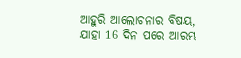ଆହୁରି ଆଲୋଚନାର ବିଷୟ, ଯାହା 16 ଦିନ ପରେ ଆରମ୍ଭ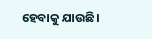ହେବାକୁ ଯାଉଛି।